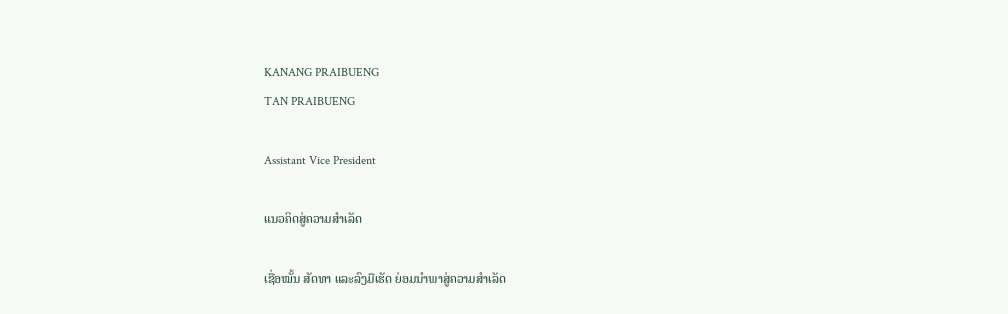KANANG PRAIBUENG
TAN PRAIBUENG

Assistant Vice President

ແນວຄິດສູ່ຄວາມສໍາເລັດ

ເຊື່ອໝັ້ນ ສັດທາ ແລະລົງມືເຮັດ ຍ່ອມນຳພາສູ່ຄວາມສໍາເລັດ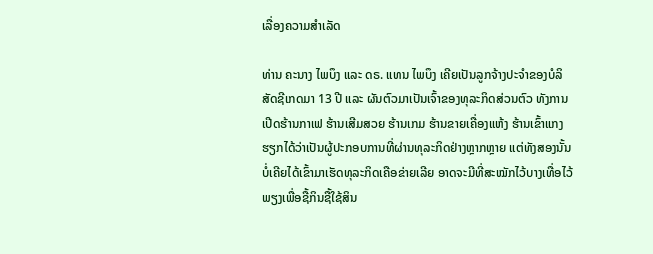ເລື່ອງຄວາມສໍາເລັດ

ທ່ານ ຄະນາງ ໄພບຶງ ແລະ ດຣ. ແທນ ໄພບຶງ ເຄີຍເປັນລູກຈ້າງປະຈຳຂອງບໍລິສັດຊີເກດມາ 13 ປີ ແລະ ຜັນຕົວມາເປັນເຈົ້າຂອງທຸລະກິດສ່ວນຕົວ ທັງການເປີດຮ້ານກາເຟ ຮ້ານເສີມສວຍ ຮ້ານເກມ ຮ້ານຂາຍເຄື່ອງແຫ້ງ ຮ້ານເຂົ້າແກງ ຮຽກໄດ້ວ່າເປັນຜູ້ປະກອບການທີ່ຜ່ານທຸລະກິດຢ່າງຫຼາກຫຼາຍ ແຕ່ທັງສອງນັ້ນບໍ່ເຄີຍໄດ້ເຂົ້າມາເຮັດທຸລະກິດເຄືອຂ່າຍເລີຍ ອາດຈະມີທີ່ສະໝັກໄວ້ບາງເທື່ອໄວ້ພຽງເພື່ອຊື້ກິນຊື້ໃຊ້ສິນ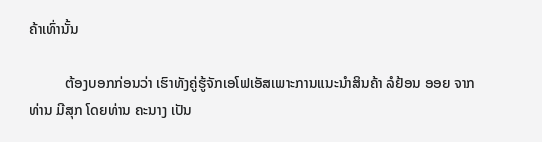ຄ້າເທົ່ານັ້ນ

          ຕ້ອງບອກກ່ອນວ່າ ເຮົາທັງຄູ່ຮູ້ຈັກເອໂຟເອັສເພາະການແນະນຳສິນຄ້າ ລໍຢ້ອນ ອອຍ ຈາກ ທ່ານ ມີສຸກ ໂດຍທ່ານ ຄະນາງ ເປັນ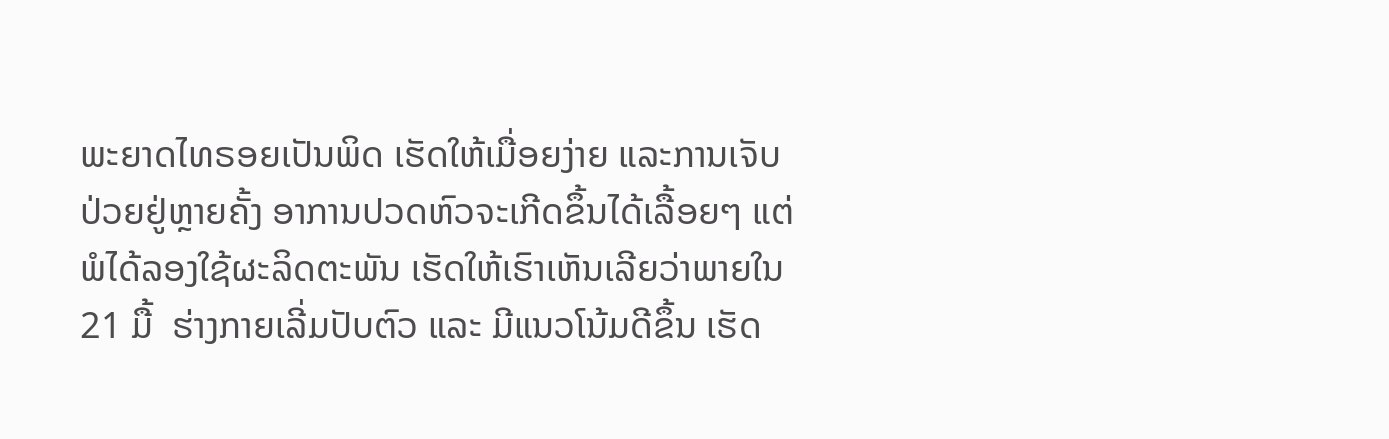ພະຍາດໄທຣອຍເປັນພິດ ເຮັດໃຫ້ເມື່ອຍງ່າຍ ແລະການເຈັບປ່ວຍຢູ່ຫຼາຍຄັ້ງ ອາການປວດຫົວຈະເກີດຂຶ້ນໄດ້ເລື້ອຍໆ ແຕ່ພໍໄດ້ລອງໃຊ້ຜະລິດຕະພັນ ເຮັດໃຫ້ເຮົາເຫັນເລີຍວ່າພາຍໃນ 21 ມື້  ຮ່າງກາຍເລີ່ມປັບຕົວ ແລະ ມີແນວໂນ້ມດີຂຶ້ນ ເຮັດ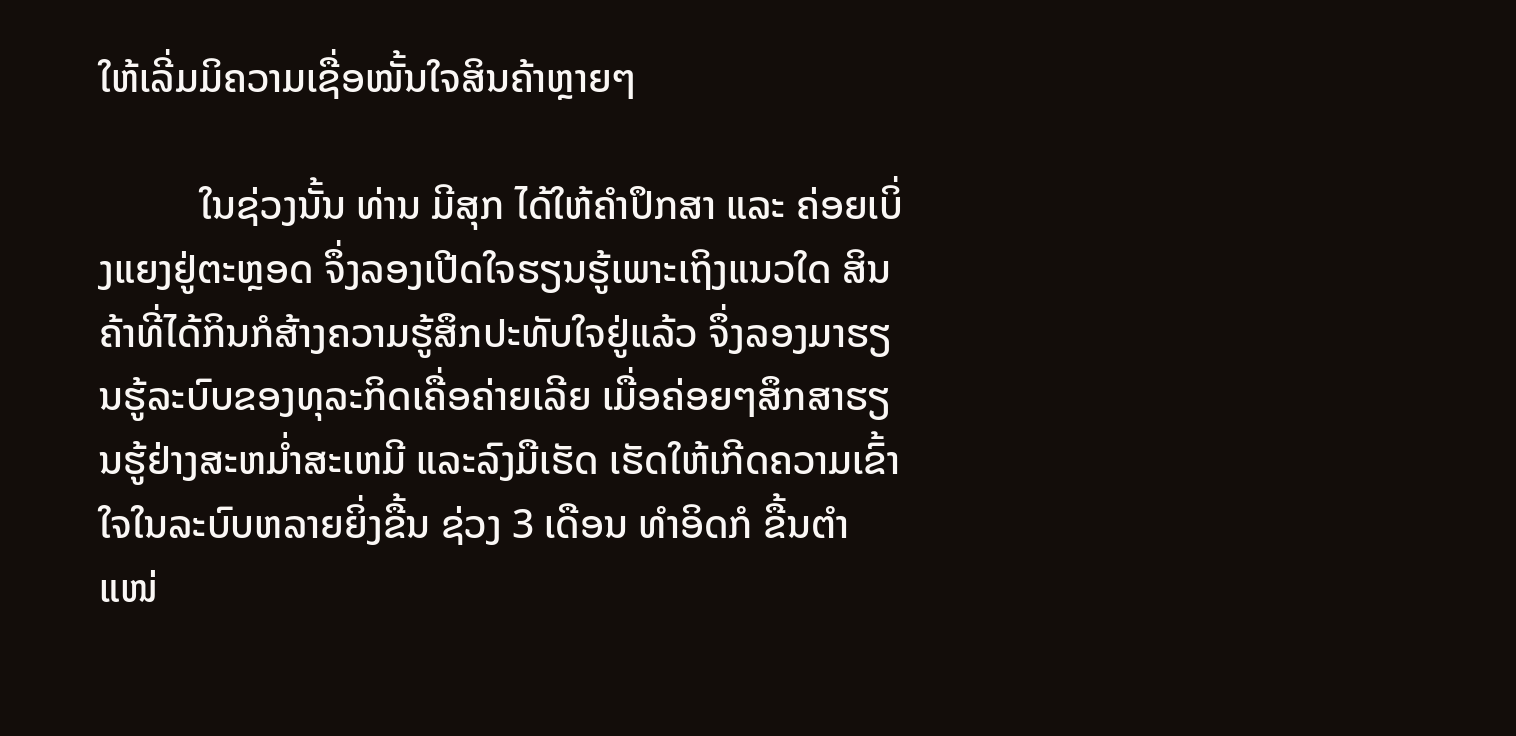ໃຫ້ເລີ່ມມິຄວາມເຊື່ອໝັ້ນໃຈສິນຄ້າຫຼາຍໆ

          ໃນຊ່ວງນັ້ນ ທ່ານ ມີສຸກ ໄດ້ໃຫ້ຄຳປຶກສາ ແລະ ຄ່ອຍເບິ່ງແຍງຢູ່ຕະຫຼອດ ຈຶ່ງລອງເປີດໃຈຮຽນຮູ້ເພາະເຖິງແນວໃດ ສິນຄ້າທີ່ໄດ້ກິນກໍສ້າງຄວາມຮູ້ສຶກປະທັບໃຈຢູ່ແລ້ວ ຈຶ່ງລອງມາຮຽນຮູ້ລະບົບຂອງທຸລະກິດເຄື່ອຄ່າຍເລີຍ ເມື່ອຄ່ອຍໆສຶກສາຮຽນຮູ້ຢ່າງສະຫມ່ຳສະເຫມີ ແລະລົງມືເຮັດ ເຮັດໃຫ້ເກີດຄວາມເຂົ້າໃຈໃນລະບົບຫລາຍຍິ່ງຂື້ນ ຊ່ວງ 3 ເດືອນ ທຳອິດກໍ ຂື້ນຕຳແໜ່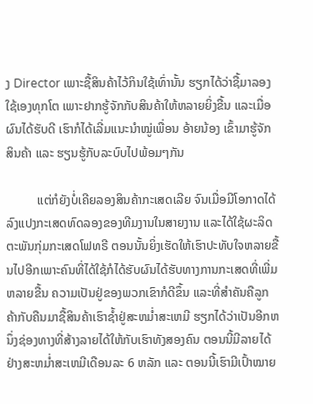ງ Director ເພາະຊື້ສິນຄ້າໄວ້ກິນໃຊ້ເທົ່ານັ້ນ ຮຽກໄດ້ວ່າຊື້ມາລອງໃຊ້ເອງທຸກໂຕ ເພາະຢາກຮູ້ຈັກກັບສິນຄ້າໃຫ້ຫລາຍຍິ່ງຂື້ນ ແລະເມື່ອຜົນໄດ້ຮັບດີ ເຮົາກໍໄດ້ເລີ່ມແນະນຳໝູ່ເພື່ອນ ອ້າຍນ້ອງ ເຂົ້າມາຮູ້ຈັກສິນຄ້າ ແລະ ຮຽນຮູ້ກັບລະບົບໄປພ້ອມໆກັນ

          ແຕ່ກໍຍັງບໍ່ເຄີຍລອງສິນຄ້າກະເສດເລີຍ ຈົນເມື່ອມີໂອກາດໄດ້ລົງແປງກະເສດທົດລອງຂອງທີມງານໃນສາຍງານ ແລະໄດ້ໃຊ້ຜະລິດຕະພັນກຸ່ມກະເສດໂຟທຣີ ຕອນນັ້ນຍິ່ງເຮັດໃຫ້ເຮົາປະທັບໃຈຫລາຍຂື້ນໄປອີກເພາະຄົນທີ່ໄດ້ໃຊ້ກໍໄດ້ຮັບຜົນໄດ້ຮັບທາງການກະເສດທີ່ເພີ່ມຫລາຍຂື້ນ ຄວາມເປັນຢູ່ຂອງພວກເຂົາກໍດີຂຶ້ນ ແລະທີ່ສຳຄັນຄືລູກຄ້າກັບຄືນມາຊື້ສິນຄ້າເຮົາຊໍ້າຢູ່ສະຫມ່ຳສະເຫມີ ຮຽກໄດ້ວ່າເປັນອີກຫນຶ່ງຊ່ອງທາງທີ່ສ້າງລາຍໄດ້ໃຫ້ກັບເຮົາທັງສອງຄົນ ຕອນນີ້ມີລາຍໄດ້ຢ່າງສະຫມ່ຳສະເຫມີເດືອນລະ 6 ຫລັກ ແລະ ຕອນນີ້ເຮົາມີເປົ້າໝາຍ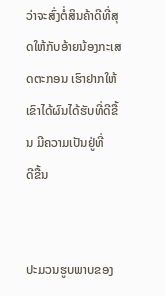ວ່າຈະສົ່ງຕໍ່ສິນຄ້າດີທີ່ສຸດໃຫ້ກັບອ້າຍນ້ອງກະເສດຕະກອນ ເຮົາຢາກໃຫ້ເຂົາໄດ້ຜົນໄດ້ຮັບທີ່ດີຂື້ນ ມີຄວາມເປັນຢູ່ທີ່
ດີຂື້ນ


ປະມວນຮູບພາບຂອງ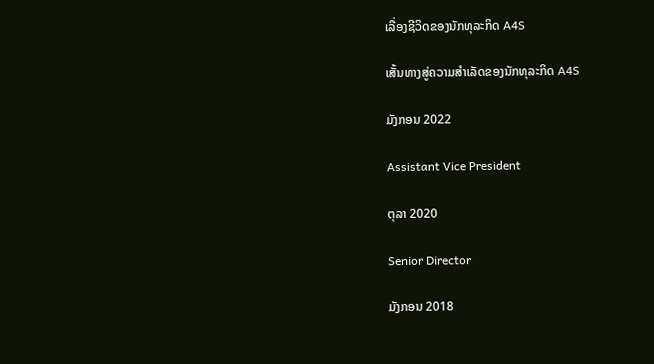ເລື່ອງຊີວິດຂອງນັກທຸລະກິດ A4S

ເສັ້ນທາງສູ່ຄວາມສໍາເລັດຂອງນັກທຸລະກິດ A4S

ມັງກອນ 2022

Assistant Vice President

ຕຸລາ 2020

Senior Director

ມັງກອນ 2018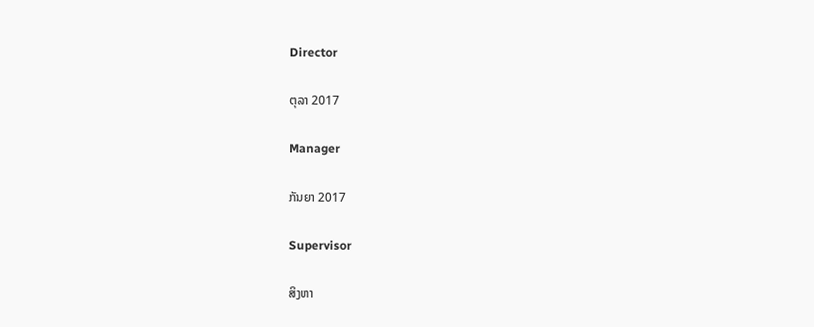Director

ຕຸລາ 2017

Manager

ກັນຍາ 2017

Supervisor

ສິງຫາ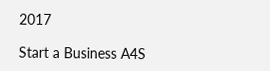2017

Start a Business A4S